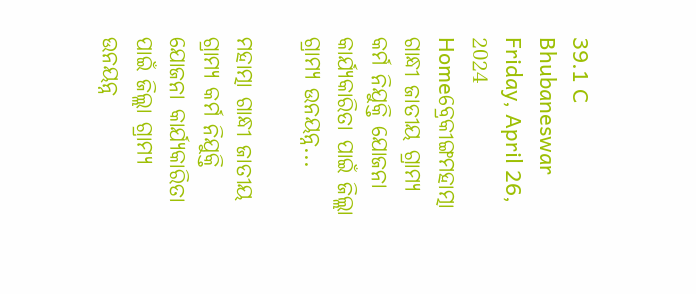39.1 C
Bhubaneswar
Friday, April 26, 2024
Homeବ୍ରେକୀଙ୍ଗମହାତ୍ମା ଗାନ୍ଧୀ ଜାତୀୟ ଗ୍ରାମ୍ୟ କର୍ମ ନିଯୁକ୍ତି ଯୋଜନା କାର୍ଯ୍ୟକାରିତା ପାଇଁ ଜିଲ୍ଲା ଗ୍ରାମ୍ୟ ଉନୟନ୍ନ...

ମହାତ୍ମା ଗାନ୍ଧୀ ଜାତୀୟ ଗ୍ରାମ୍ୟ କର୍ମ ନିଯୁକ୍ତି ଯୋଜନା କାର୍ଯ୍ୟକାରିତା ପାଇଁ ଜିଲ୍ଲା ଗ୍ରାମ୍ୟ ଉନୟନ୍ନ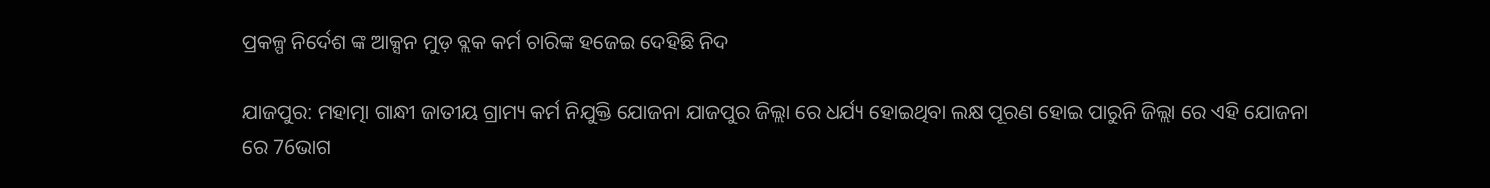ପ୍ରକଳ୍ପ ନିର୍ଦେଶ ଙ୍କ ଆକ୍ସନ ମୁଡ଼ ବ୍ଲକ କର୍ମ ଚାରିଙ୍କ ହଜେଇ ଦେହିଛି ନିଦ

ଯାଜପୁର: ମହାତ୍ମା ଗାନ୍ଧୀ ଜାତୀୟ ଗ୍ରାମ୍ୟ କର୍ମ ନିଯୁକ୍ତି ଯୋଜନା ଯାଜପୁର ଜିଲ୍ଲା ରେ ଧର୍ଯ୍ୟ ହୋଇଥିବା ଲକ୍ଷ ପୂରଣ ହୋଇ ପାରୁନି ଜିଲ୍ଲା ରେ ଏହି ଯୋଜନା ରେ 76ଭାଗ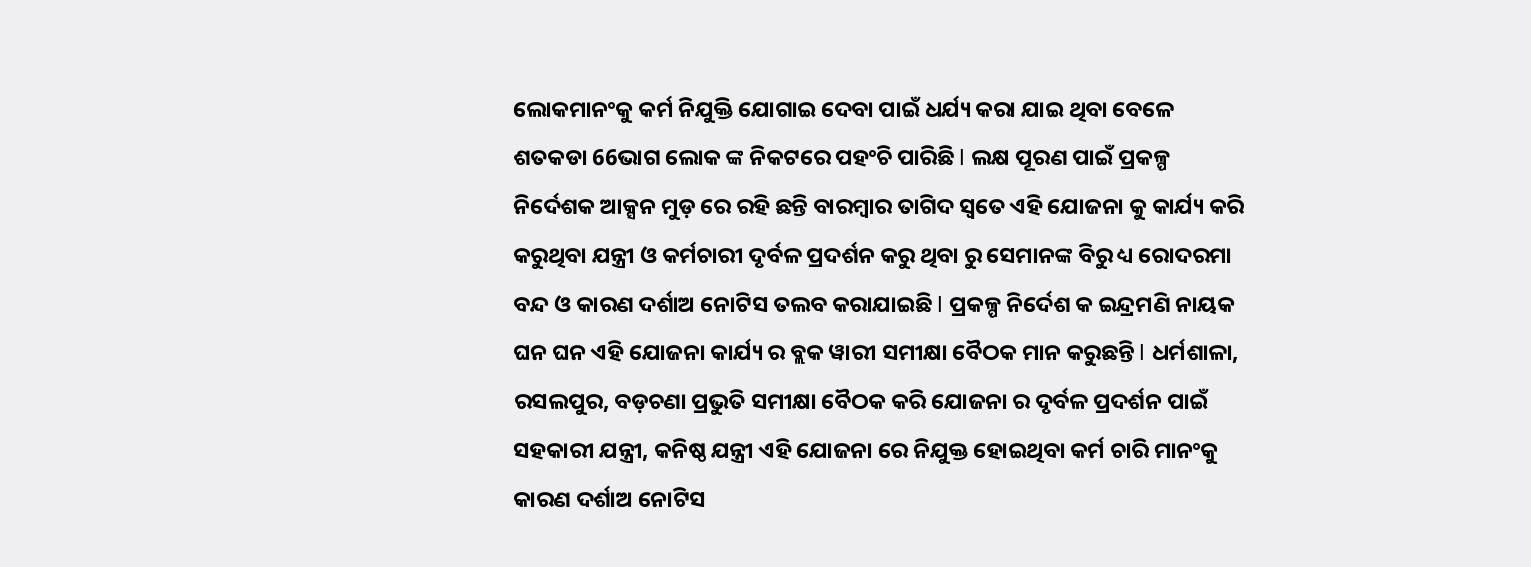ଲୋକମାନଂକୁ କର୍ମ ନିଯୁକ୍ତି ଯୋଗାଇ ଦେବା ପାଇଁ ଧର୍ଯ୍ୟ କରା ଯାଇ ଥିବା ବେଳେ ଶତକଡା 66ଭାଗ ଲୋକ ଙ୍କ ନିକଟରେ ପହଂଚି ପାରିଛି l ଲକ୍ଷ ପୂରଣ ପାଇଁ ପ୍ରକଳ୍ପ ନିର୍ଦେଶକ ଆକ୍ସନ ମୁଡ଼ ରେ ରହି ଛନ୍ତି ବାରମ୍ବାର ତାଗିଦ ସ୍ୱତେ ଏହି ଯୋଜନା କୁ କାର୍ଯ୍ୟ କରି କରୁଥିବା ଯନ୍ତ୍ରୀ ଓ କର୍ମଚାରୀ ଦୃର୍ବଳ ପ୍ରଦର୍ଶନ କରୁ ଥିବା ରୁ ସେମାନଙ୍କ ବିରୁ ଧ୍ୟ ରୋଦରମା ବନ୍ଦ ଓ କାରଣ ଦର୍ଶାଅ ନୋଟିସ ତଲବ କରାଯାଇଛି l ପ୍ରକଳ୍ପ ନିର୍ଦେଶ କ ଇନ୍ଦ୍ରମଣି ନାୟକ ଘନ ଘନ ଏହି ଯୋଜନା କାର୍ଯ୍ୟ ର ବ୍ଲକ ୱାରୀ ସମୀକ୍ଷା ବୈଠକ ମାନ କରୁଛନ୍ତି l ଧର୍ମଶାଳା, ରସଲପୁର, ବଡ଼ଚଣା ପ୍ରଭୁତି ସମୀକ୍ଷା ବୈଠକ କରି ଯୋଜନା ର ଦୃର୍ବଳ ପ୍ରଦର୍ଶନ ପାଇଁ ସହକାରୀ ଯନ୍ତ୍ରୀ, କନିଷ୍ଠ ଯନ୍ତ୍ରୀ ଏହି ଯୋଜନା ରେ ନିଯୁକ୍ତ ହୋଇଥିବା କର୍ମ ଚାରି ମାନଂକୁ କାରଣ ଦର୍ଶାଅ ନୋଟିସ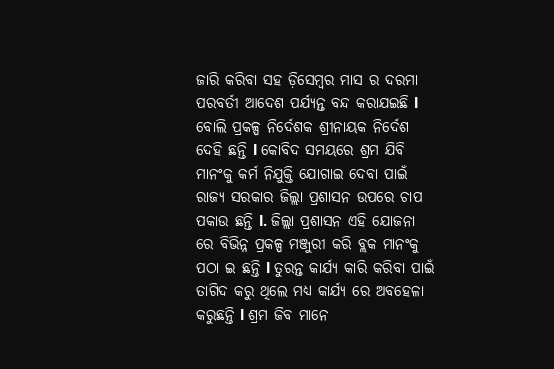ଜାରି କରିବା ସହ ଡ଼ିସେମ୍ବର ମାସ ର ଦରମା ପରବର୍ତୀ ଆଦେଶ ପର୍ଯ୍ୟନ୍ତ ବନ୍ଦ କରାଯଇଛି l ବୋଲି ପ୍ରକଳ୍ପ ନିର୍ଦେଶକ ଶ୍ରୀନାୟକ ନିର୍ଦେଶ ଦେହି ଛନ୍ତି l କୋବିଦ ସମୟରେ ଶ୍ରମ ଯିବି ମାନଂକୁ କର୍ମ ନିଯୁକ୍ତି ଯୋଗାଇ ଦେବା ପାଇଁ ରାଜ୍ୟ ସରକାର ଜିଲ୍ଲା ପ୍ରଶାସନ ଉପରେ ଚାପ ପକାଉ ଛନ୍ତି l. ଜିଲ୍ଲା ପ୍ରଶାସନ ଏହି ଯୋଜନା ରେ ବିଭିନ୍ନ ପ୍ରକଳ୍ପ ମଞ୍ଜୁରୀ କରି ବ୍ଲକ ମାନଂକୁ ପଠା ଇ ଛନ୍ତି l ତୁରନ୍ତ କାର୍ଯ୍ୟ କାରି କରିବା ପାଇଁ ତାଗିଦ କରୁ ଥିଲେ ମଧ୍ୟ କାର୍ଯ୍ୟ ରେ ଅବହେଳା କରୁଛନ୍ତି l ଶ୍ରମ ଜିବ ମାନେ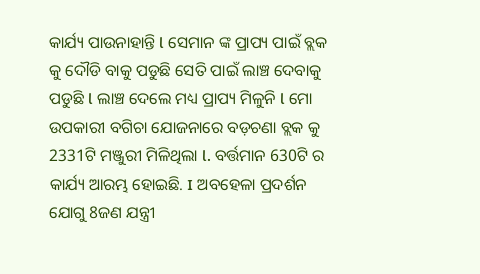କାର୍ଯ୍ୟ ପାଉନାହାନ୍ତି l ସେମାନ ଙ୍କ ପ୍ରାପ୍ୟ ପାଇଁ ବ୍ଲକ କୁ ଦୌଡି ବାକୁ ପଡୁଛି ସେତି ପାଇଁ ଲାଞ୍ଚ ଦେବାକୁ ପଡୁଛି l ଲାଞ୍ଚ ଦେଲେ ମଧ୍ୟ ପ୍ରାପ୍ୟ ମିଳୁନି l ମୋ ଉପକାରୀ ବଗିଚା ଯୋଜନାରେ ବଡ଼ଚଣା ବ୍ଲକ କୁ 2331ଟି ମଞ୍ଜୁରୀ ମିଳିଥିଲା l. ବର୍ତ୍ତମାନ 630ଟି ର କାର୍ଯ୍ୟ ଆରମ୍ଭ ହୋଇଛି. I ଅବହେଳା ପ୍ରଦର୍ଶନ ଯୋଗୁ 8ଜଣ ଯନ୍ତ୍ରୀ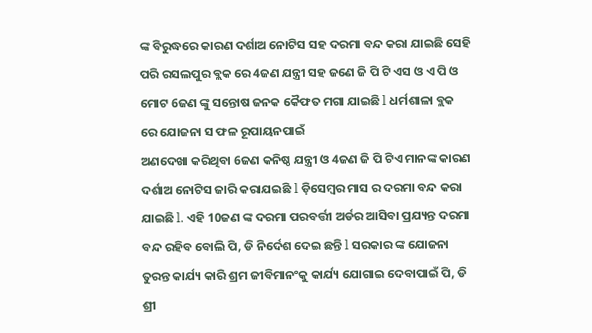ଙ୍କ ବିରୁଦ୍ଧରେ କାରଣ ଦର୍ଶାଅ ନୋଟିସ ସହ ଦରମା ବନ୍ଦ କରା ଯାଇଛି ସେହି ପରି ରସଲପୁର ବ୍ଲକ ରେ 4ଜଣ ଯନ୍ତ୍ରୀ ସହ ଜଣେ ଜି ପି ଟି ଏସ ଓ ଏ ପି ଓ ମୋଟ 6ଜଣ ଙ୍କୁ ସନ୍ତୋଷ ଜନକ କୈଫତ ମଗା ଯାଇଛି l ଧର୍ମଶାଳା ବ୍ଲକ ରେ ଯୋଜନା ସ ଫଳ ରୂପାୟନପାଇଁ
ଅଣଦେଖା କରିଥିବା 6ଜଣ କନିଷ୍ଠ ଯନ୍ତ୍ରୀ ଓ 4ଜଣ ଜି ପି ଟିଏ ମାନଙ୍କ କାରଣ ଦର୍ଶାଅ ନୋଟିସ ଜାରି କରାଯଇଛି l ଡ଼ିସେମ୍ବର ମାସ ର ଦରମା ବନ୍ଦ କରା ଯାଇଛି l. ଏହି 10ଜଣ ଙ୍କ ଦରମା ପରବର୍ତ୍ତୀ ଅର୍ଡର ଆସିବା ପ୍ରଯ୍ୟନ୍ତ ଦରମା ବନ୍ଦ ରହିବ ବୋଲି ପି, ଡି ନିର୍ଦେଶ ଦେଇ ଛନ୍ତି l ସରକାର ଙ୍କ ଯୋଜନା ତୁରନ୍ତ କାର୍ଯ୍ୟ କାରି ଶ୍ରମ ଜୀବିମାନଂକୁ କାର୍ଯ୍ୟ ଯୋଗାଇ ଦେବାପାଇଁ ପି, ଡି ଶ୍ରୀ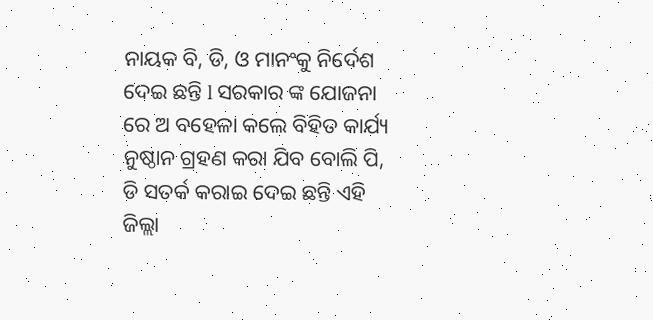ନାୟକ ବି, ଡି, ଓ ମାନଂକୁ ନିର୍ଦେଶ ଦେଇ ଛନ୍ତି l ସରକାର ଙ୍କ ଯୋଜନା ରେ ଅ ବହେଳା କଲେ ବିହିତ କାର୍ଯ୍ୟ ନୁଷ୍ଠାନ ଗ୍ରହଣ କରା ଯିବ ବୋଲି ପି, ଡି ସତର୍କ କରାଇ ଦେଇ ଛନ୍ତି ଏହି ଜିଲ୍ଲା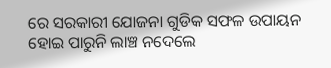ରେ ସରକାରୀ ଯୋଜନା ଗୁଡିକ ସଫଳ ଉପାୟନ ହୋଇ ପାରୁନି ଲାଞ୍ଚ ନଦେଲେ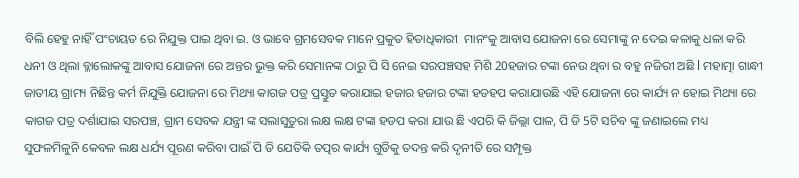ବିଲି ହେହୁ ନାହିଁ ପଂଚାୟତ ରେ ନିଯୁକ୍ତ ପାଇ ଥିବା ଇ. ଓ ଭାବେ ଗ୍ରମସେବକ ମାନେ ପ୍ରକୁତ ହିତାଧିକାରୀ  ମାନଂକୁ ଆବାସ ଯୋଜନା ରେ ସେମାଙ୍କୁ ନ ଦେଇ କଳାକୁ ଧଳା କରି ଧନୀ ଓ ଥିଲା ବ୍ଳାଲୋକଙ୍କୁ ଆବାସ ଯୋଜନା ରେ ଅନ୍ତର ଭୁକ୍ତ କରି ସେମାନଙ୍କ ଠାରୁ ପି ସି ନେଇ ସରପଞ୍ଚସହ ମିଶି 20ହଜାର ଟଙ୍କା ନେଉ ଥିବା ର ବହୁ ନଜିରୀ ଅଛି l ମହାତ୍ମା ଗାନ୍ଧୀ ଜାତୀୟ ଗ୍ରାମ୍ୟ ନିଛିନ୍ତ କର୍ମ ନିଯୁକ୍ତି ଯୋଜନା ରେ ମିଥ୍ୟା କାଗଜ ପତ୍ର ପ୍ରସ୍ତୁତ କରାଯାଇ ହଜାର ହଜାର ଟଙ୍କା ହଡହପ କରାଯାଉଛି ଏହି ଯୋଜନା ରେ କାର୍ଯ୍ୟ ନ ହୋଇ ମିଥ୍ୟା ରେ କାଗଜ ପତ୍ର ଦର୍ଶାଯାଇ ସରପଞ୍ଚ, ଗ୍ରାମ ସେବକ ଯନ୍ତ୍ରୀ ଙ୍କ ସଲାସୁତୁରା ଲକ୍ଷ ଲକ୍ଷ ଟଙ୍କା ହଡପ କରା ଯାଉ ଛି ଏପରି କି ଜିଲ୍ଲା ପାଳ, ପି ଡି 5ଟି ସଚିବ ଙ୍କୁ ଜଣାଇଲେ ମଧ୍ୟ ସୁଫଳମିଳୁନି କେବଳ ଲକ୍ଷ ଧର୍ଯ୍ୟ ପୂରଣ କରିବା ପାଇଁ ପି ଡି ଯେତିକି ତତ୍ପର କାର୍ଯ୍ୟ ଗୁଡିକୁ ତଦନ୍ତ କରି ଦୃନୀତି ରେ ସମ୍ପୃକ୍ତ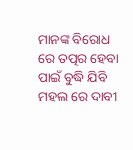ମାନଙ୍କ ବିରୋଧ ରେ ତତ୍ପର ହେବା ପାଇଁ ବୁଦ୍ଧି ଯିବି ମହଲ ରେ ଦାବୀ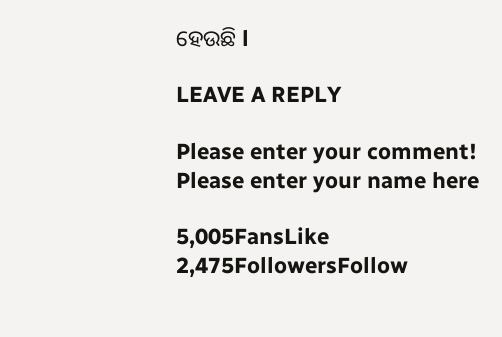ହେଉଛି l

LEAVE A REPLY

Please enter your comment!
Please enter your name here

5,005FansLike
2,475FollowersFollow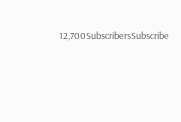12,700SubscribersSubscribe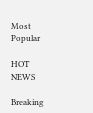Most Popular

HOT NEWS

Breaking